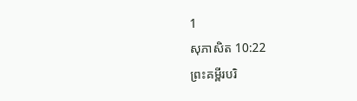1
សុភាសិត 10:22
ព្រះគម្ពីរបរិ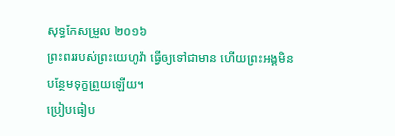សុទ្ធកែសម្រួល ២០១៦
ព្រះពររបស់ព្រះយេហូវ៉ា ធ្វើឲ្យទៅជាមាន ហើយព្រះអង្គមិនបន្ថែមទុក្ខព្រួយឡើយ។
ប្រៀបធៀប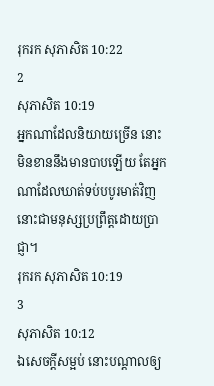រុករក សុភាសិត 10:22
2
សុភាសិត 10:19
អ្នកណាដែលនិយាយច្រើន នោះមិនខាននឹងមានបាបឡើយ តែអ្នកណាដែលឃាត់ទប់បបូរមាត់វិញ នោះជាមនុស្សប្រព្រឹត្តដោយប្រាជ្ញា។
រុករក សុភាសិត 10:19
3
សុភាសិត 10:12
ឯសេចក្ដីសម្អប់ នោះបណ្ដាលឲ្យ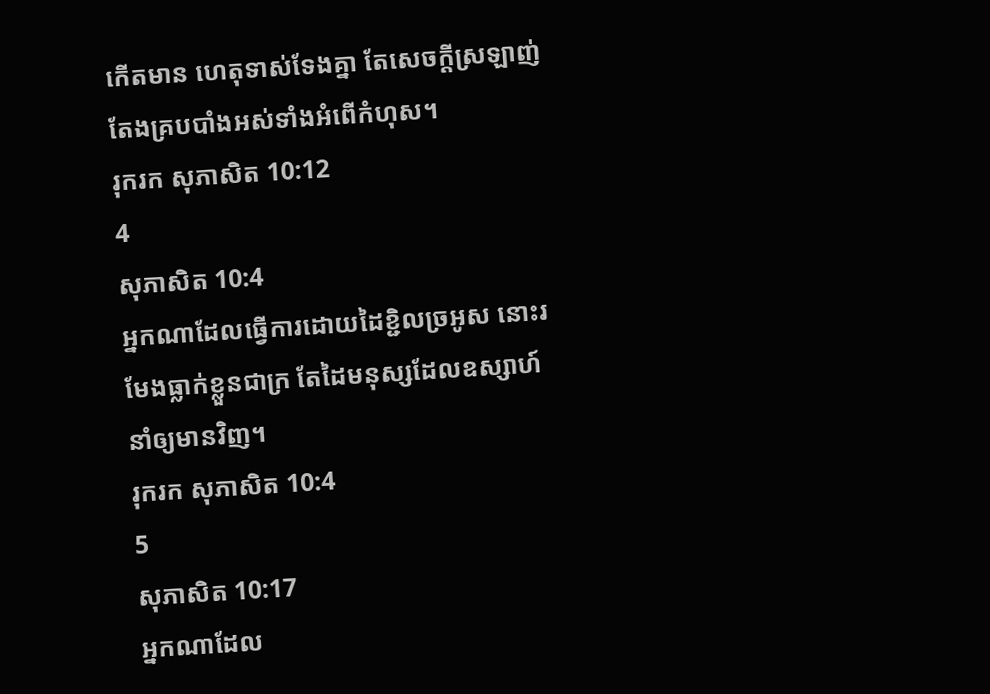កើតមាន ហេតុទាស់ទែងគ្នា តែសេចក្ដីស្រឡាញ់ តែងគ្របបាំងអស់ទាំងអំពើកំហុស។
រុករក សុភាសិត 10:12
4
សុភាសិត 10:4
អ្នកណាដែលធ្វើការដោយដៃខ្ជិលច្រអូស នោះរមែងធ្លាក់ខ្លួនជាក្រ តែដៃមនុស្សដែលឧស្សាហ៍ នាំឲ្យមានវិញ។
រុករក សុភាសិត 10:4
5
សុភាសិត 10:17
អ្នកណាដែល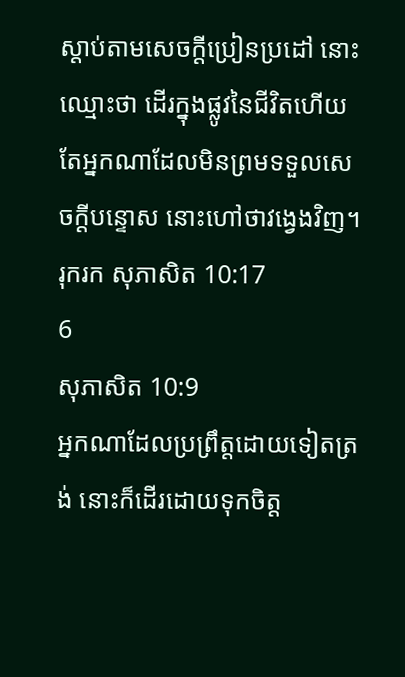ស្តាប់តាមសេចក្ដីប្រៀនប្រដៅ នោះឈ្មោះថា ដើរក្នុងផ្លូវនៃជីវិតហើយ តែអ្នកណាដែលមិនព្រមទទួលសេចក្ដីបន្ទោស នោះហៅថាវង្វេងវិញ។
រុករក សុភាសិត 10:17
6
សុភាសិត 10:9
អ្នកណាដែលប្រព្រឹត្តដោយទៀតត្រង់ នោះក៏ដើរដោយទុកចិត្ត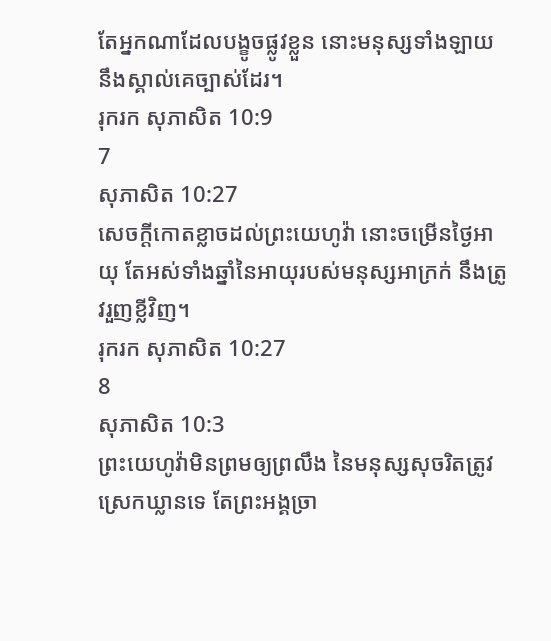តែអ្នកណាដែលបង្ខូចផ្លូវខ្លួន នោះមនុស្សទាំងឡាយនឹងស្គាល់គេច្បាស់ដែរ។
រុករក សុភាសិត 10:9
7
សុភាសិត 10:27
សេចក្ដីកោតខ្លាចដល់ព្រះយេហូវ៉ា នោះចម្រើនថ្ងៃអាយុ តែអស់ទាំងឆ្នាំនៃអាយុរបស់មនុស្សអាក្រក់ នឹងត្រូវរួញខ្លីវិញ។
រុករក សុភាសិត 10:27
8
សុភាសិត 10:3
ព្រះយេហូវ៉ាមិនព្រមឲ្យព្រលឹង នៃមនុស្សសុចរិតត្រូវស្រេកឃ្លានទេ តែព្រះអង្គច្រា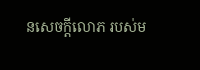នសេចក្ដីលោភ របស់ម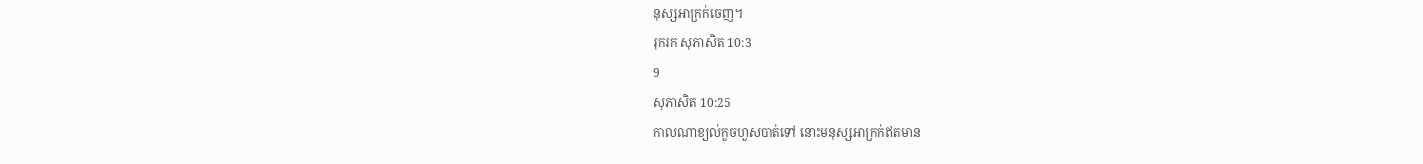នុស្សអាក្រក់ចេញ។
រុករក សុភាសិត 10:3
9
សុភាសិត 10:25
កាលណាខ្យល់កួចហួសបាត់ទៅ នោះមនុស្សអាក្រក់ឥតមាន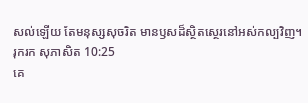សល់ឡើយ តែមនុស្សសុចរិត មានឫសដ៏ស្ថិតស្ថេរនៅអស់កល្បវិញ។
រុករក សុភាសិត 10:25
គេ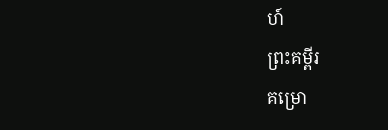ហ៍
ព្រះគម្ពីរ
គម្រោ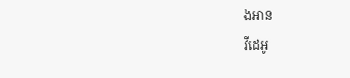ងអាន
វីដេអូ